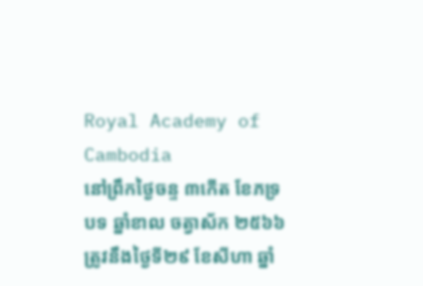Royal Academy of Cambodia
នៅព្រឹកថ្ងៃចន្ទ ៣កើត ខែភទ្របទ ឆ្នាំខាល ចត្វាស័ក ២៥៦៦ ត្រូវនឹងថ្ងៃទី២៩ ខែសីហា ឆ្នាំ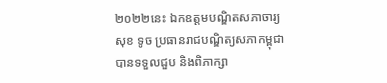២០២២នេះ ឯកឧត្តមបណ្ឌិតសភាចារ្យ សុខ ទូច ប្រធានរាជបណ្ឌិត្យសភាកម្ពុជា បានទទួលជួប និងពិភាក្សា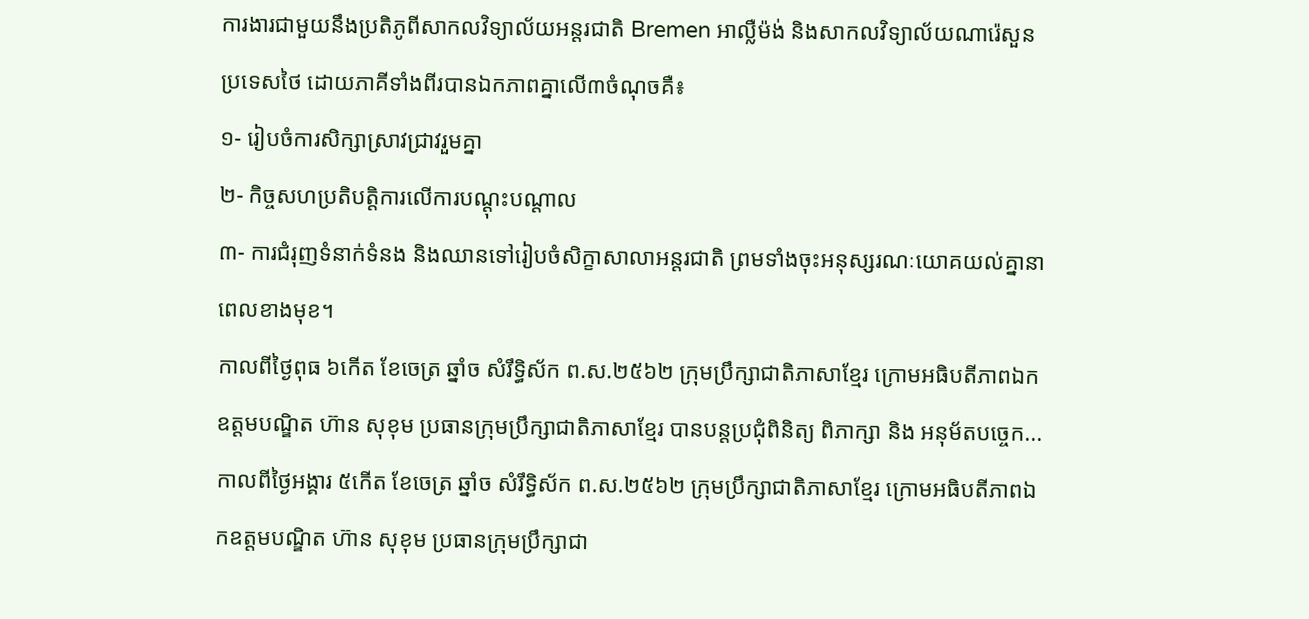ការងារជាមួយនឹងប្រតិភូពីសាកលវិទ្យាល័យអន្តរជាតិ Bremen អាល្លឺម៉ង់ និងសាកលវិទ្យាល័យណារ៉េសួន ប្រទេសថៃ ដោយភាគីទាំងពីរបានឯកភាពគ្នាលើ៣ចំណុចគឺ៖
១- រៀបចំការសិក្សាស្រាវជ្រាវរួមគ្នា
២- កិច្ចសហប្រតិបត្តិការលើការបណ្ដុះបណ្ដាល
៣- ការជំរុញទំនាក់ទំនង និងឈានទៅរៀបចំសិក្ខាសាលាអន្តរជាតិ ព្រមទាំងចុះអនុស្សរណៈយោគយល់គ្នានាពេលខាងមុខ។
កាលពីថ្ងៃពុធ ៦កេីត ខែចេត្រ ឆ្នាំច សំរឹទ្ធិស័ក ព.ស.២៥៦២ ក្រុមប្រឹក្សាជាតិភាសាខ្មែរ ក្រោមអធិបតីភាពឯកឧត្តមបណ្ឌិត ហ៊ាន សុខុម ប្រធានក្រុមប្រឹក្សាជាតិភាសាខ្មែរ បានបន្តប្រជុំពិនិត្យ ពិភាក្សា និង អនុម័តបច្ចេក...
កាលពីថ្ងៃអង្គារ ៥កេីត ខែចេត្រ ឆ្នាំច សំរឹទ្ធិស័ក ព.ស.២៥៦២ ក្រុមប្រឹក្សាជាតិភាសាខ្មែរ ក្រោមអធិបតីភាពឯកឧត្តមបណ្ឌិត ហ៊ាន សុខុម ប្រធានក្រុមប្រឹក្សាជា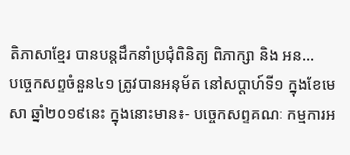តិភាសាខ្មែរ បានបន្តដឹកនាំប្រជុំពិនិត្យ ពិភាក្សា និង អន...
បច្ចេកសព្ទចំនួន៤១ ត្រូវបានអនុម័ត នៅសប្តាហ៍ទី១ ក្នុងខែមេសា ឆ្នាំ២០១៩នេះ ក្នុងនោះមាន៖- បច្ចេកសព្ទគណៈ កម្មការអ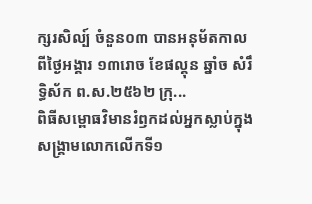ក្សរសិល្ប៍ ចំនួន០៣ បានអនុម័តកាលពីថ្ងៃអង្គារ ១៣រោច ខែផល្គុន ឆ្នាំច សំរឹទ្ធិស័ក ព.ស.២៥៦២ ក្រុ...
ពិធីសម្ពោធវិមានរំឭកដល់អ្នកស្លាប់ក្នុងសង្គ្រាមលោកលើកទី១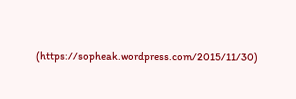(https://sopheak.wordpress.com/2015/11/30)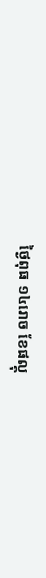ថ្ងៃពុធ ១៤រោច ខែផល្គុ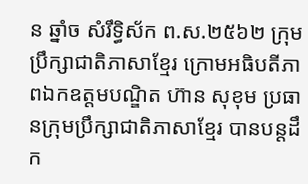ន ឆ្នាំច សំរឹទ្ធិស័ក ព.ស.២៥៦២ ក្រុមប្រឹក្សាជាតិភាសាខ្មែរ ក្រោមអធិបតីភាពឯកឧត្តមបណ្ឌិត ហ៊ាន សុខុម ប្រធានក្រុមប្រឹក្សាជាតិភាសាខ្មែរ បានបន្តដឹក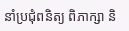នាំប្រជុំពនិត្យ ពិភាក្សា និ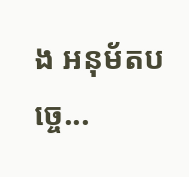ង អនុម័តបច្ចេ...